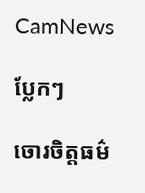CamNews

ប្លែកៗ

ចោរចិត្ដធម៌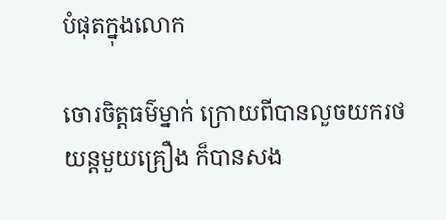បំផុតក្នុងលោក

ចោរចិត្ដធម៌ម្នាក់ ក្រោយពីបានលួចយករថយន្ដមួយគ្រឿង ក៏បានសង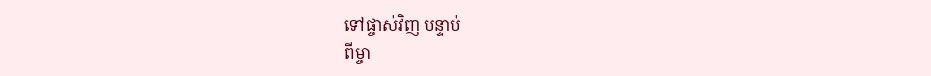ទៅផ្ចាស់វិញ បន្ទាប់
ពីម្ចា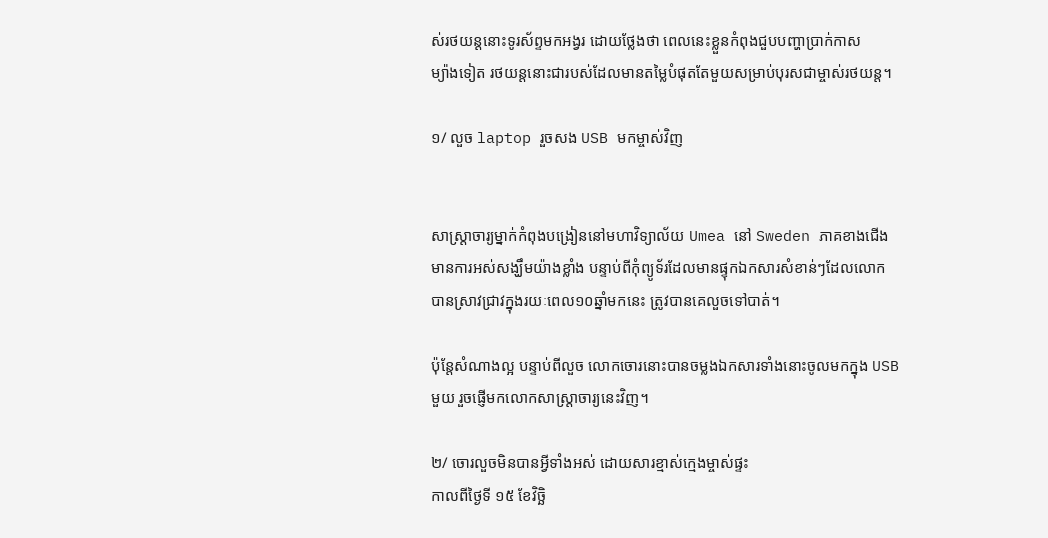ស់រថយន្ដនោះទូរស័ព្ទមកអង្វរ ដោយថ្លែងថា ពេលនេះខ្លួនកំពុងជួបបញ្ហាប្រាក់កាស
ម្យ៉ាងទៀត រថយន្ដនោះជារបស់ដែលមានតម្លៃបំផុតតែមួយសម្រាប់បុរសជាម្ចាស់រថយន្ដ។

១/ លួច laptop រួចសង USB មកម្ចាស់វិញ


សាស្ដ្រាចារ្យម្នាក់កំពុងបង្រៀននៅមហាវិទ្យាល័យ Umea នៅ Sweden ភាគខាងជើង
មានការអស់សង្ឃឹមយ៉ាងខ្លាំង បន្ទាប់ពីកុំព្យូទ័រដែលមានផ្ទុកឯកសារសំខាន់ៗដែលលោក
បានស្រាវជ្រាវក្នុងរយៈពេល១០ឆ្នាំមកនេះ ត្រូវបានគេលួចទៅបាត់។

ប៉ុន្ដែសំណាងល្អ បន្ទាប់ពីលួច លោកចោរនោះបានចម្លងឯកសារទាំងនោះចូលមកក្នុង USB
មួយ រួចផ្ញើមកលោកសាស្ដ្រាចារ្យនេះវិញ។

២/ ចោរលួចមិនបានអ្វីទាំងអស់ ដោយសារខ្មាស់ក្មេងម្ចាស់ផ្ទះ
កាលពីថ្ងៃទី ១៥ ខែវិច្ឆិ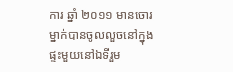ការ ឆ្នាំ ២០១១ មានចោរម្នាក់បានចូលលួចនៅក្នុងផ្ទះមួយនៅឯទីរួម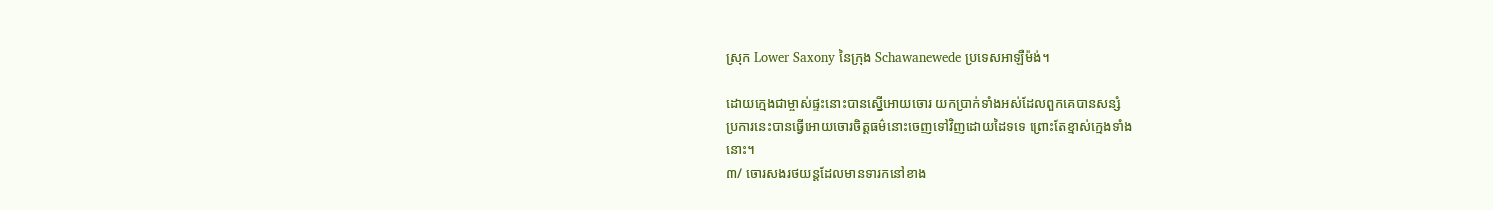ស្រុក Lower Saxony នៃក្រុង Schawanewede ប្រទេសអាឡឺម៉ង់។

ដោយក្មេងជាម្ចាស់ផ្ទះនោះបានស្នើអោយចោរ យកប្រាក់ទាំងអស់ដែលពួកគេបានសន្សំ
ប្រការនេះបានធ្វើអោយចោរចិត្ដធម៌នោះចេញទៅវិញដោយដៃទទេ ព្រោះតែខ្មាស់ក្មេងទាំង
នោះ។
៣/ ចោរសងរថយន្ដដែលមានទារកនៅខាង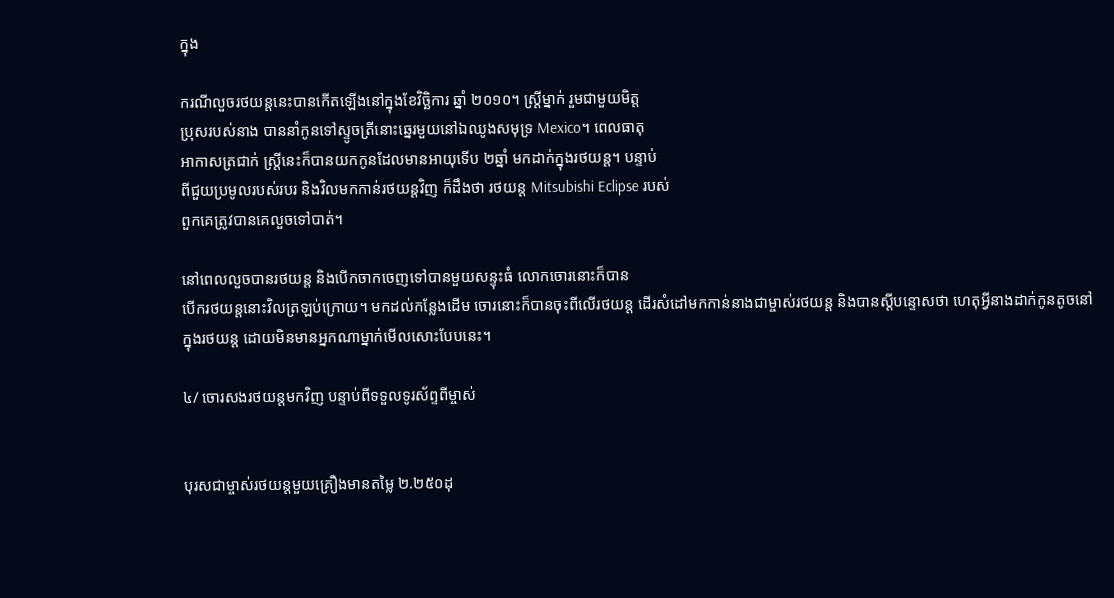ក្នុង

ករណីលួចរថយន្ដនេះបានកើតឡើងនៅក្នុងខែវិច្ឆិការ ឆ្នាំ ២០១០។ ស្ដ្រីម្នាក់ រួមជាមួយមិត្ត
ប្រុសរបស់នាង បាននាំកូនទៅស្ទូចត្រីនោះឆ្នេរមួយនៅឯឈូងសមុទ្រ Mexico។ ពេលធាតុ
អាកាសត្រជាក់ ស្ដ្រីនេះក៏បានយកកូនដែលមានអាយុទើប ២ឆ្នាំ មកដាក់ក្នុងរថយន្ដ។ បន្ទាប់
ពីជួយប្រមូលរបស់របរ និងវិលមកកាន់រថយន្ដវិញ ក៏ដឹងថា រថយន្ដ Mitsubishi Eclipse របស់
ពួកគេត្រូវបានគេលួចទៅបាត់។

នៅពេលលួចបានរថយន្ដ និងបើកចាកចេញទៅបានមួយសន្ទុះធំ លោកចោរនោះក៏បាន
បើករថយន្ដនោះវិលត្រឡប់ក្រោយ។ មកដល់កន្លែងដើម ចោរនោះក៏បានចុះពីលើរថយន្ដ ដើរសំដៅមកកាន់នាងជាម្ចាស់រថយន្ដ និងបានស្ដីបន្ទោសថា ហេតុអ្វីនាងដាក់កូនតូចនៅ
ក្នុងរថយន្ដ ដោយមិនមានអ្នកណាម្នាក់មើលសោះបែបនេះ។

៤/ ចោរសងរថយន្ដមកវិញ បន្ទាប់ពីទទួលទូរស័ព្ទពីម្ចាស់


បុរសជាម្ចាស់រថយន្ដមួយគ្រឿងមានតម្លៃ ២.២៥០ដុ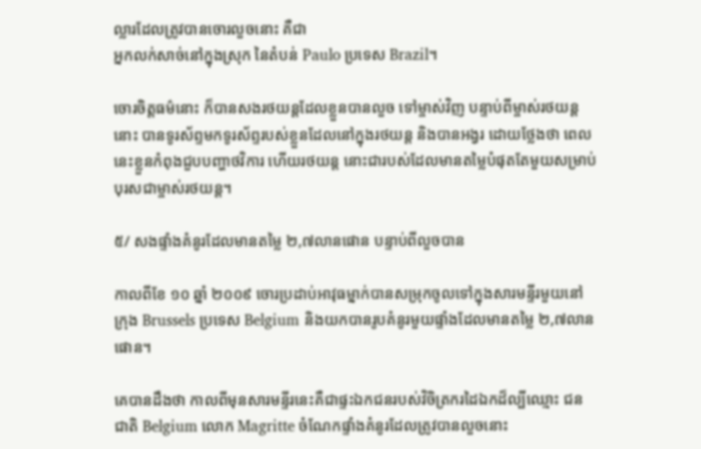ល្លារដែលត្រូវបានចោរលួចនោះ គឺជា
អ្នកលក់សាច់នៅក្នុងស្រុក នៃតំបន់ Paulo ប្រទេស Brazil។

ចោរចិត្ដធម៌នោះ ក៏បានសងរថយន្ដដែលខ្លួនបានលួច ទៅម្ចាស់វិញ បន្ទាប់ពីម្ចាស់រថយន្ដ
នោះ បានទូរស័ព្ទមកទូរស័ព្ទរបស់ខ្លួនដែលនៅក្នុងរថយន្ដ និងបានអង្វរ ដោយថ្លែងថា ពេល
នេះខ្លួនកំពុងជួបបញ្ហាថវិការ ហើយរថយន្ដ នោះជារបស់ដែលមានតម្លៃបំផុតតែមួយសម្រាប់
បុរសជាម្ចាស់រថយន្ដ។

៥/ សងផ្ទាំងគំនូរដែលមានតម្លៃ ២,៧លានផោន បន្ទាប់ពីលួចបាន

កាលពីខែ ១០ ឆ្នាំ ២០០៩ ចោរប្រដាប់អាវុធម្នាក់បានសម្រុកចូលទៅក្នុងសារមន្ទីរមួយនៅ
ក្រុង Brussels ប្រទេស Belgium និងយកបានរូបគំនូរមួយផ្ទាំងដែលមានតម្លៃ ២,៧លាន
ផោន។

គេបានដឹងថា កាលពីមុនសារមន្ទីរនេះគឺជាផ្ទះឯកជនរបស់វិចិត្រករដៃឯកដ៏ល្បីឈ្មោះ ជន
ជាតិ Belgium លោក Magritte ចំណែកផ្ទាំងគំនូរដែលត្រូវបានលួចនោះ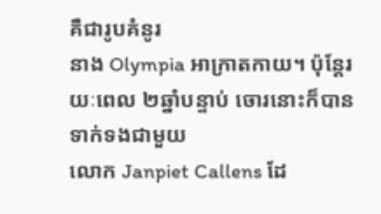គឺជារូបគំនូរ
នាង Olympia អាក្រាតកាយ។ ប៉ុន្ដែរយៈពេល ២ឆ្នាំបន្ទាប់ ចោរនោះក៏បានទាក់ទងជាមួយ
លោក Janpiet Callens ដែ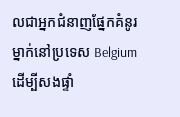លជាអ្នកជំនាញផ្នែកគំនូរម្នាក់នៅប្រទេស Belgium ដើម្បីសងផ្ទាំ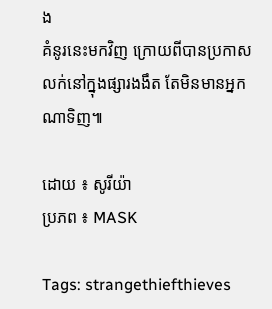ង
គំនូរនេះមកវិញ ក្រោយពីបានប្រកាសលក់នៅក្នុងផ្សារងងឹត តែមិនមានអ្នកណាទិញ៕

ដោយ ៖ សូរីយ៉ា
ប្រភព ៖ MASK

Tags: strangethiefthieves